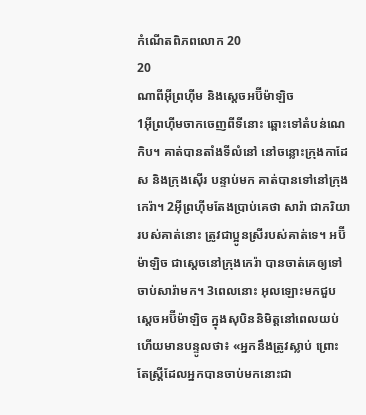កំណើតពិភពលោក 20
20
ណាពីអ៊ីព្រហ៊ីម និងស្តេចអប៊ីម៉ាឡិច
1អ៊ីព្រហ៊ីមចាកចេញពីទីនោះ ឆ្ពោះទៅតំបន់ណេកិប។ គាត់បានតាំងទីលំនៅ នៅចន្លោះក្រុងកាដែស និងក្រុងស៊ើរ បន្ទាប់មក គាត់បានទៅនៅក្រុងកេរ៉ា។ 2អ៊ីព្រហ៊ីមតែងប្រាប់គេថា សារ៉ា ជាភរិយារបស់គាត់នោះ ត្រូវជាប្អូនស្រីរបស់គាត់ទេ។ អប៊ីម៉ាឡិច ជាស្តេចនៅក្រុងកេរ៉ា បានចាត់គេឲ្យទៅចាប់សារ៉ាមក។ 3ពេលនោះ អុលឡោះមកជួបស្តេចអប៊ីម៉ាឡិច ក្នុងសុបិននិមិត្តនៅពេលយប់ ហើយមានបន្ទូលថា៖ «អ្នកនឹងត្រូវស្លាប់ ព្រោះតែស្ត្រីដែលអ្នកបានចាប់មកនោះជា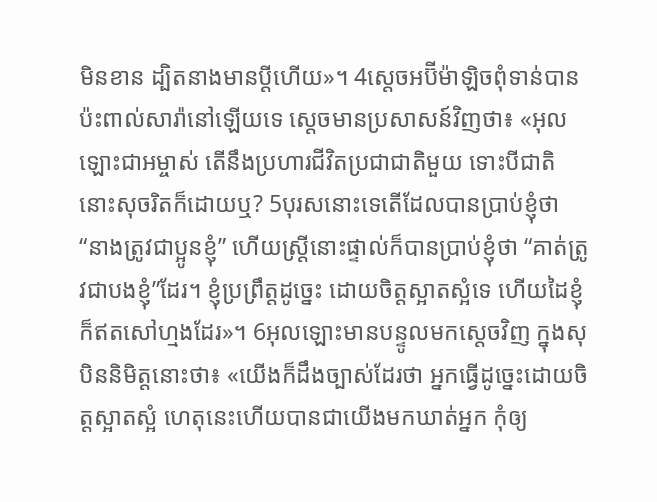មិនខាន ដ្បិតនាងមានប្ដីហើយ»។ 4ស្តេចអប៊ីម៉ាឡិចពុំទាន់បានប៉ះពាល់សារ៉ានៅឡើយទេ ស្តេចមានប្រសាសន៍វិញថា៖ «អុលឡោះជាអម្ចាស់ តើនឹងប្រហារជីវិតប្រជាជាតិមួយ ទោះបីជាតិនោះសុចរិតក៏ដោយឬ? 5បុរសនោះទេតើដែលបានប្រាប់ខ្ញុំថា “នាងត្រូវជាប្អូនខ្ញុំ” ហើយស្ត្រីនោះផ្ទាល់ក៏បានប្រាប់ខ្ញុំថា “គាត់ត្រូវជាបងខ្ញុំ”ដែរ។ ខ្ញុំប្រព្រឹត្តដូច្នេះ ដោយចិត្តស្អាតស្អំទេ ហើយដៃខ្ញុំក៏ឥតសៅហ្មងដែរ»។ 6អុលឡោះមានបន្ទូលមកស្តេចវិញ ក្នុងសុបិននិមិត្តនោះថា៖ «យើងក៏ដឹងច្បាស់ដែរថា អ្នកធ្វើដូច្នេះដោយចិត្តស្អាតស្អំ ហេតុនេះហើយបានជាយើងមកឃាត់អ្នក កុំឲ្យ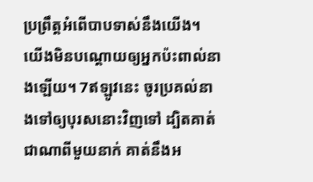ប្រព្រឹត្តអំពើបាបទាស់នឹងយើង។ យើងមិនបណ្តោយឲ្យអ្នកប៉ះពាល់នាងឡើយ។ 7ឥឡូវនេះ ចូរប្រគល់នាងទៅឲ្យបុរសនោះវិញទៅ ដ្បិតគាត់ជាណាពីមួយនាក់ គាត់នឹងអ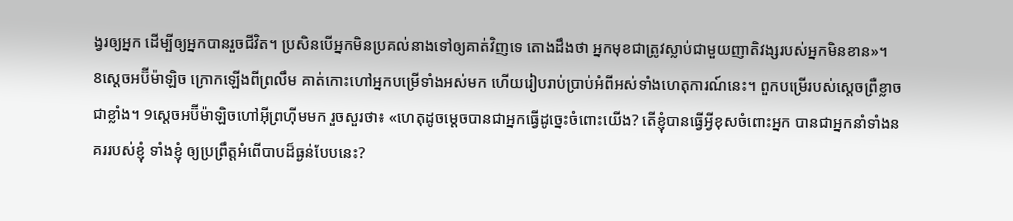ង្វរឲ្យអ្នក ដើម្បីឲ្យអ្នកបានរួចជីវិត។ ប្រសិនបើអ្នកមិនប្រគល់នាងទៅឲ្យគាត់វិញទេ តោងដឹងថា អ្នកមុខជាត្រូវស្លាប់ជាមួយញាតិវង្សរបស់អ្នកមិនខាន»។
8ស្តេចអប៊ីម៉ាឡិច ក្រោកឡើងពីព្រលឹម គាត់កោះហៅអ្នកបម្រើទាំងអស់មក ហើយរៀបរាប់ប្រាប់អំពីអស់ទាំងហេតុការណ៍នេះ។ ពួកបម្រើរបស់ស្តេចព្រឺខ្លាចជាខ្លាំង។ 9ស្តេចអប៊ីម៉ាឡិចហៅអ៊ីព្រហ៊ីមមក រួចសួរថា៖ «ហេតុដូចម្តេចបានជាអ្នកធ្វើដូច្នេះចំពោះយើង? តើខ្ញុំបានធ្វើអ្វីខុសចំពោះអ្នក បានជាអ្នកនាំទាំងនគររបស់ខ្ញុំ ទាំងខ្ញុំ ឲ្យប្រព្រឹត្តអំពើបាបដ៏ធ្ងន់បែបនេះ?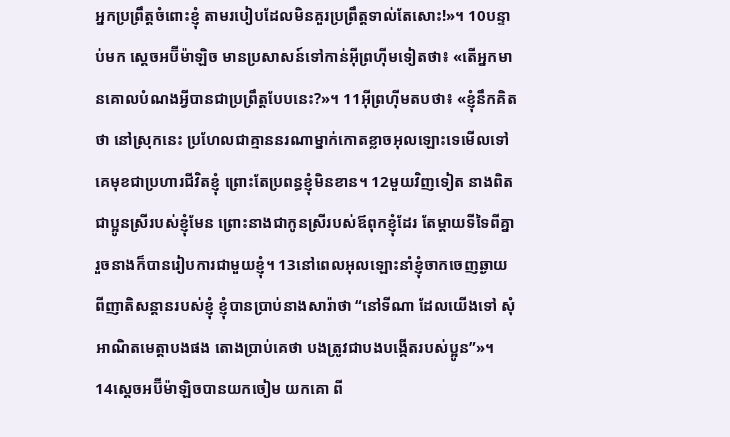អ្នកប្រព្រឹត្តចំពោះខ្ញុំ តាមរបៀបដែលមិនគួរប្រព្រឹត្តទាល់តែសោះ!»។ 10បន្ទាប់មក ស្តេចអប៊ីម៉ាឡិច មានប្រសាសន៍ទៅកាន់អ៊ីព្រហ៊ីមទៀតថា៖ «តើអ្នកមានគោលបំណងអ្វីបានជាប្រព្រឹត្តបែបនេះ?»។ 11អ៊ីព្រហ៊ីមតបថា៖ «ខ្ញុំនឹកគិតថា នៅស្រុកនេះ ប្រហែលជាគ្មាននរណាម្នាក់កោតខ្លាចអុលឡោះទេមើលទៅ គេមុខជាប្រហារជីវិតខ្ញុំ ព្រោះតែប្រពន្ធខ្ញុំមិនខាន។ 12មួយវិញទៀត នាងពិតជាប្អូនស្រីរបស់ខ្ញុំមែន ព្រោះនាងជាកូនស្រីរបស់ឪពុកខ្ញុំដែរ តែម្តាយទីទៃពីគ្នា រួចនាងក៏បានរៀបការជាមួយខ្ញុំ។ 13នៅពេលអុលឡោះនាំខ្ញុំចាកចេញឆ្ងាយពីញាតិសន្តានរបស់ខ្ញុំ ខ្ញុំបានប្រាប់នាងសារ៉ាថា “នៅទីណា ដែលយើងទៅ សុំអាណិតមេត្តាបងផង តោងប្រាប់គេថា បងត្រូវជាបងបង្កើតរបស់ប្អូន”»។
14ស្តេចអប៊ីម៉ាឡិចបានយកចៀម យកគោ ពី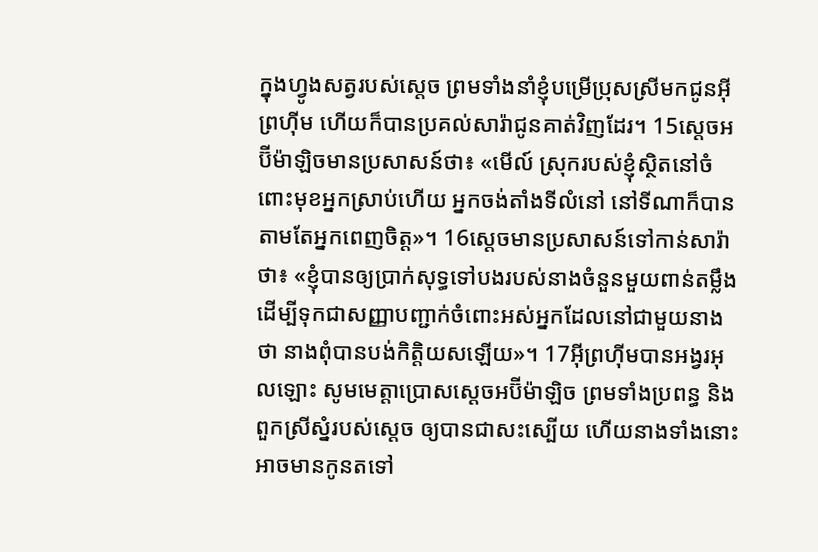ក្នុងហ្វូងសត្វរបស់ស្តេច ព្រមទាំងនាំខ្ញុំបម្រើប្រុសស្រីមកជូនអ៊ីព្រហ៊ីម ហើយក៏បានប្រគល់សារ៉ាជូនគាត់វិញដែរ។ 15ស្តេចអប៊ីម៉ាឡិចមានប្រសាសន៍ថា៖ «មើល៍ ស្រុករបស់ខ្ញុំស្ថិតនៅចំពោះមុខអ្នកស្រាប់ហើយ អ្នកចង់តាំងទីលំនៅ នៅទីណាក៏បាន តាមតែអ្នកពេញចិត្ត»។ 16ស្តេចមានប្រសាសន៍ទៅកាន់សារ៉ាថា៖ «ខ្ញុំបានឲ្យប្រាក់សុទ្ធទៅបងរបស់នាងចំនួនមួយពាន់តម្លឹង ដើម្បីទុកជាសញ្ញាបញ្ជាក់ចំពោះអស់អ្នកដែលនៅជាមួយនាងថា នាងពុំបានបង់កិត្តិយសឡើយ»។ 17អ៊ីព្រហ៊ីមបានអង្វរអុលឡោះ សូមមេត្តាប្រោសស្តេចអប៊ីម៉ាឡិច ព្រមទាំងប្រពន្ធ និងពួកស្រីស្នំរបស់ស្តេច ឲ្យបានជាសះស្បើយ ហើយនាងទាំងនោះអាចមានកូនតទៅ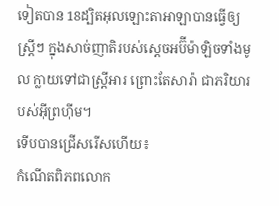ទៀតបាន 18ដ្បិតអុលឡោះតាអាឡាបានធ្វើឲ្យស្ត្រីៗ ក្នុងសាច់ញាតិរបស់ស្តេចអប៊ីម៉ាឡិចទាំងមូល ក្លាយទៅជាស្ត្រីអារ ព្រោះតែសារ៉ា ជាភរិយារបស់អ៊ីព្រហ៊ីម។
ទើបបានជ្រើសរើសហើយ៖
កំណើតពិភពលោក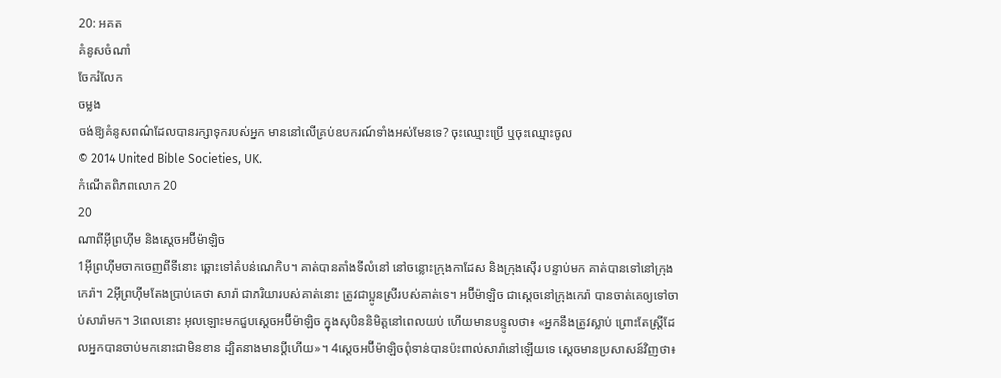20: អគត
គំនូសចំណាំ
ចែករំលែក
ចម្លង
ចង់ឱ្យគំនូសពណ៌ដែលបានរក្សាទុករបស់អ្នក មាននៅលើគ្រប់ឧបករណ៍ទាំងអស់មែនទេ? ចុះឈ្មោះប្រើ ឬចុះឈ្មោះចូល
© 2014 United Bible Societies, UK.
កំណើតពិភពលោក 20
20
ណាពីអ៊ីព្រហ៊ីម និងស្តេចអប៊ីម៉ាឡិច
1អ៊ីព្រហ៊ីមចាកចេញពីទីនោះ ឆ្ពោះទៅតំបន់ណេកិប។ គាត់បានតាំងទីលំនៅ នៅចន្លោះក្រុងកាដែស និងក្រុងស៊ើរ បន្ទាប់មក គាត់បានទៅនៅក្រុងកេរ៉ា។ 2អ៊ីព្រហ៊ីមតែងប្រាប់គេថា សារ៉ា ជាភរិយារបស់គាត់នោះ ត្រូវជាប្អូនស្រីរបស់គាត់ទេ។ អប៊ីម៉ាឡិច ជាស្តេចនៅក្រុងកេរ៉ា បានចាត់គេឲ្យទៅចាប់សារ៉ាមក។ 3ពេលនោះ អុលឡោះមកជួបស្តេចអប៊ីម៉ាឡិច ក្នុងសុបិននិមិត្តនៅពេលយប់ ហើយមានបន្ទូលថា៖ «អ្នកនឹងត្រូវស្លាប់ ព្រោះតែស្ត្រីដែលអ្នកបានចាប់មកនោះជាមិនខាន ដ្បិតនាងមានប្ដីហើយ»។ 4ស្តេចអប៊ីម៉ាឡិចពុំទាន់បានប៉ះពាល់សារ៉ានៅឡើយទេ ស្តេចមានប្រសាសន៍វិញថា៖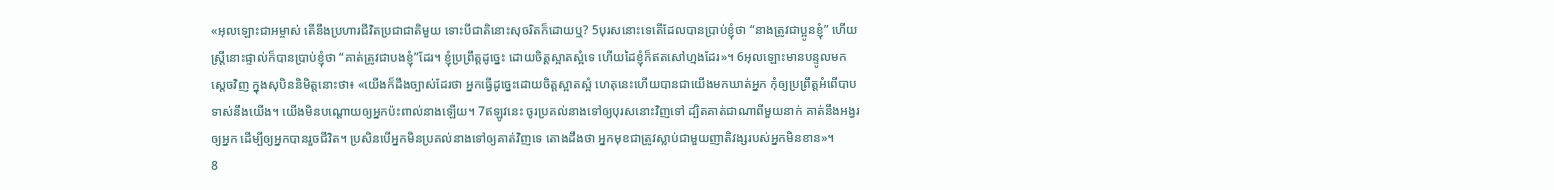«អុលឡោះជាអម្ចាស់ តើនឹងប្រហារជីវិតប្រជាជាតិមួយ ទោះបីជាតិនោះសុចរិតក៏ដោយឬ? 5បុរសនោះទេតើដែលបានប្រាប់ខ្ញុំថា “នាងត្រូវជាប្អូនខ្ញុំ” ហើយស្ត្រីនោះផ្ទាល់ក៏បានប្រាប់ខ្ញុំថា “គាត់ត្រូវជាបងខ្ញុំ”ដែរ។ ខ្ញុំប្រព្រឹត្តដូច្នេះ ដោយចិត្តស្អាតស្អំទេ ហើយដៃខ្ញុំក៏ឥតសៅហ្មងដែរ»។ 6អុលឡោះមានបន្ទូលមកស្តេចវិញ ក្នុងសុបិននិមិត្តនោះថា៖ «យើងក៏ដឹងច្បាស់ដែរថា អ្នកធ្វើដូច្នេះដោយចិត្តស្អាតស្អំ ហេតុនេះហើយបានជាយើងមកឃាត់អ្នក កុំឲ្យប្រព្រឹត្តអំពើបាបទាស់នឹងយើង។ យើងមិនបណ្តោយឲ្យអ្នកប៉ះពាល់នាងឡើយ។ 7ឥឡូវនេះ ចូរប្រគល់នាងទៅឲ្យបុរសនោះវិញទៅ ដ្បិតគាត់ជាណាពីមួយនាក់ គាត់នឹងអង្វរឲ្យអ្នក ដើម្បីឲ្យអ្នកបានរួចជីវិត។ ប្រសិនបើអ្នកមិនប្រគល់នាងទៅឲ្យគាត់វិញទេ តោងដឹងថា អ្នកមុខជាត្រូវស្លាប់ជាមួយញាតិវង្សរបស់អ្នកមិនខាន»។
8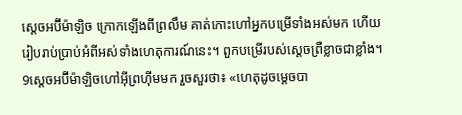ស្តេចអប៊ីម៉ាឡិច ក្រោកឡើងពីព្រលឹម គាត់កោះហៅអ្នកបម្រើទាំងអស់មក ហើយរៀបរាប់ប្រាប់អំពីអស់ទាំងហេតុការណ៍នេះ។ ពួកបម្រើរបស់ស្តេចព្រឺខ្លាចជាខ្លាំង។ 9ស្តេចអប៊ីម៉ាឡិចហៅអ៊ីព្រហ៊ីមមក រួចសួរថា៖ «ហេតុដូចម្តេចបា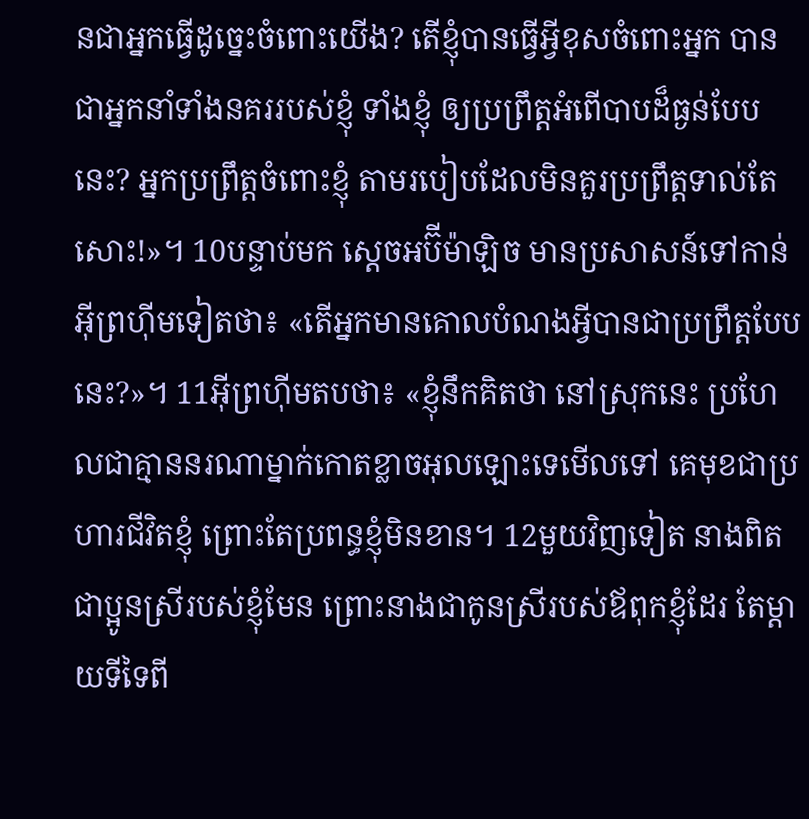នជាអ្នកធ្វើដូច្នេះចំពោះយើង? តើខ្ញុំបានធ្វើអ្វីខុសចំពោះអ្នក បានជាអ្នកនាំទាំងនគររបស់ខ្ញុំ ទាំងខ្ញុំ ឲ្យប្រព្រឹត្តអំពើបាបដ៏ធ្ងន់បែបនេះ? អ្នកប្រព្រឹត្តចំពោះខ្ញុំ តាមរបៀបដែលមិនគួរប្រព្រឹត្តទាល់តែសោះ!»។ 10បន្ទាប់មក ស្តេចអប៊ីម៉ាឡិច មានប្រសាសន៍ទៅកាន់អ៊ីព្រហ៊ីមទៀតថា៖ «តើអ្នកមានគោលបំណងអ្វីបានជាប្រព្រឹត្តបែបនេះ?»។ 11អ៊ីព្រហ៊ីមតបថា៖ «ខ្ញុំនឹកគិតថា នៅស្រុកនេះ ប្រហែលជាគ្មាននរណាម្នាក់កោតខ្លាចអុលឡោះទេមើលទៅ គេមុខជាប្រហារជីវិតខ្ញុំ ព្រោះតែប្រពន្ធខ្ញុំមិនខាន។ 12មួយវិញទៀត នាងពិតជាប្អូនស្រីរបស់ខ្ញុំមែន ព្រោះនាងជាកូនស្រីរបស់ឪពុកខ្ញុំដែរ តែម្តាយទីទៃពី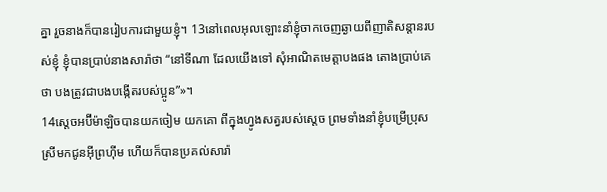គ្នា រួចនាងក៏បានរៀបការជាមួយខ្ញុំ។ 13នៅពេលអុលឡោះនាំខ្ញុំចាកចេញឆ្ងាយពីញាតិសន្តានរបស់ខ្ញុំ ខ្ញុំបានប្រាប់នាងសារ៉ាថា “នៅទីណា ដែលយើងទៅ សុំអាណិតមេត្តាបងផង តោងប្រាប់គេថា បងត្រូវជាបងបង្កើតរបស់ប្អូន”»។
14ស្តេចអប៊ីម៉ាឡិចបានយកចៀម យកគោ ពីក្នុងហ្វូងសត្វរបស់ស្តេច ព្រមទាំងនាំខ្ញុំបម្រើប្រុសស្រីមកជូនអ៊ីព្រហ៊ីម ហើយក៏បានប្រគល់សារ៉ា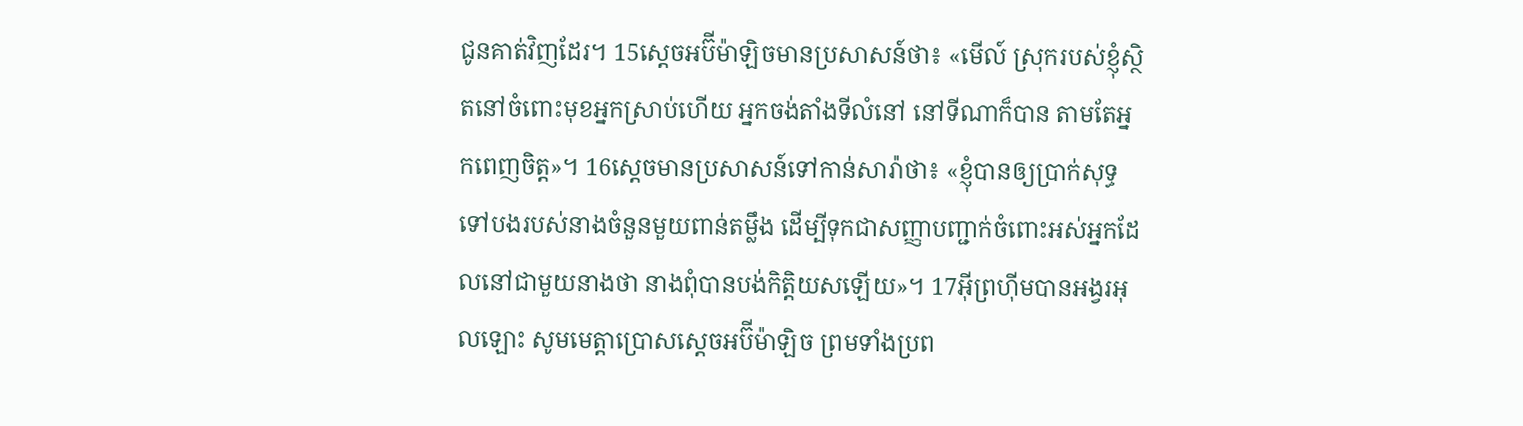ជូនគាត់វិញដែរ។ 15ស្តេចអប៊ីម៉ាឡិចមានប្រសាសន៍ថា៖ «មើល៍ ស្រុករបស់ខ្ញុំស្ថិតនៅចំពោះមុខអ្នកស្រាប់ហើយ អ្នកចង់តាំងទីលំនៅ នៅទីណាក៏បាន តាមតែអ្នកពេញចិត្ត»។ 16ស្តេចមានប្រសាសន៍ទៅកាន់សារ៉ាថា៖ «ខ្ញុំបានឲ្យប្រាក់សុទ្ធទៅបងរបស់នាងចំនួនមួយពាន់តម្លឹង ដើម្បីទុកជាសញ្ញាបញ្ជាក់ចំពោះអស់អ្នកដែលនៅជាមួយនាងថា នាងពុំបានបង់កិត្តិយសឡើយ»។ 17អ៊ីព្រហ៊ីមបានអង្វរអុលឡោះ សូមមេត្តាប្រោសស្តេចអប៊ីម៉ាឡិច ព្រមទាំងប្រព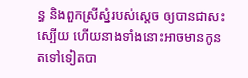ន្ធ និងពួកស្រីស្នំរបស់ស្តេច ឲ្យបានជាសះស្បើយ ហើយនាងទាំងនោះអាចមានកូនតទៅទៀតបា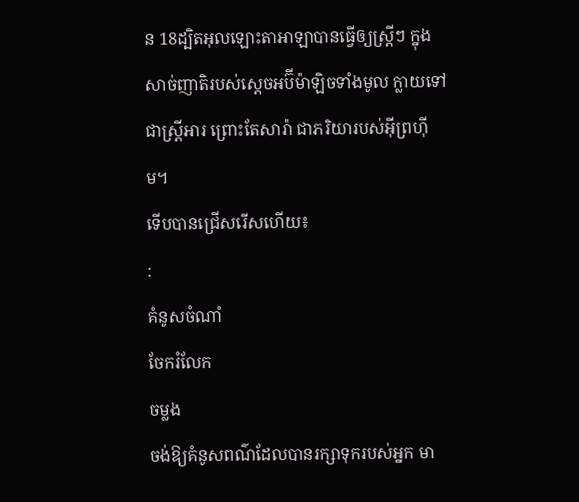ន 18ដ្បិតអុលឡោះតាអាឡាបានធ្វើឲ្យស្ត្រីៗ ក្នុងសាច់ញាតិរបស់ស្តេចអប៊ីម៉ាឡិចទាំងមូល ក្លាយទៅជាស្ត្រីអារ ព្រោះតែសារ៉ា ជាភរិយារបស់អ៊ីព្រហ៊ីម។
ទើបបានជ្រើសរើសហើយ៖
:
គំនូសចំណាំ
ចែករំលែក
ចម្លង
ចង់ឱ្យគំនូសពណ៌ដែលបានរក្សាទុករបស់អ្នក មា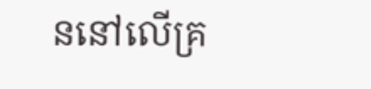ននៅលើគ្រ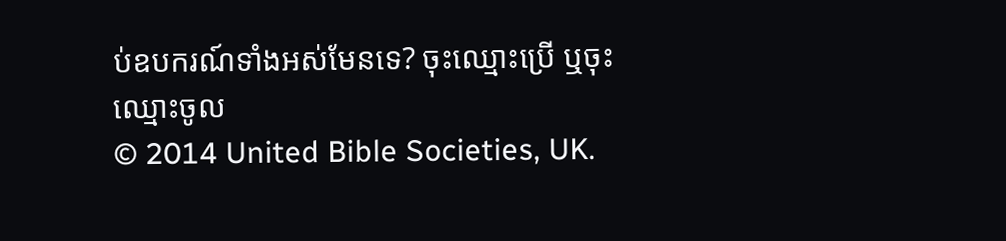ប់ឧបករណ៍ទាំងអស់មែនទេ? ចុះឈ្មោះប្រើ ឬចុះឈ្មោះចូល
© 2014 United Bible Societies, UK.